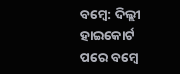ବମ୍ବେ: ଦିଲ୍ଲୀ ହାଇକୋର୍ଟ ପରେ ବମ୍ବେ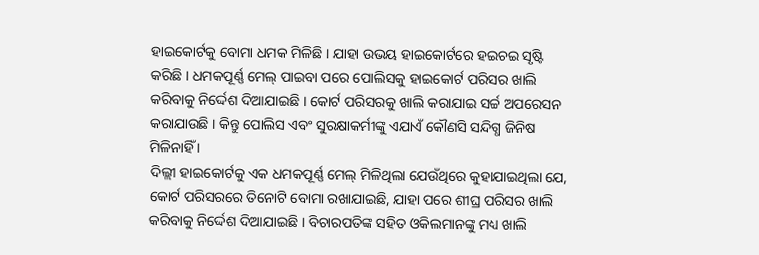ହାଇକୋର୍ଟକୁ ବୋମା ଧମକ ମିଳିଛି । ଯାହା ଉଭୟ ହାଇକୋର୍ଟରେ ହଇଚଇ ସୃଷ୍ଟି କରିଛି । ଧମକପୂର୍ଣ୍ଣ ମେଲ୍ ପାଇବା ପରେ ପୋଲିସକୁ ହାଇକୋର୍ଟ ପରିସର ଖାଲି କରିବାକୁ ନିର୍ଦ୍ଦେଶ ଦିଆଯାଇଛି । କୋର୍ଟ ପରିସରକୁ ଖାଲି କରାଯାଇ ସର୍ଚ୍ଚ ଅପରେସନ କରାଯାଉଛି । କିନ୍ତୁ ପୋଲିସ ଏବଂ ସୁରକ୍ଷାକର୍ମୀଙ୍କୁ ଏଯାଏଁ କୌଣସି ସନ୍ଦିଗ୍ଧ ଜିନିଷ ମିଳିନାହିଁ ।
ଦିଲ୍ଲୀ ହାଇକୋର୍ଟକୁ ଏକ ଧମକପୂର୍ଣ୍ଣ ମେଲ୍ ମିଳିଥିଲା ଯେଉଁଥିରେ କୁହାଯାଇଥିଲା ଯେ, କୋର୍ଟ ପରିସରରେ ତିନୋଟି ବୋମା ରଖାଯାଇଛି, ଯାହା ପରେ ଶୀଘ୍ର ପରିସର ଖାଲି କରିବାକୁ ନିର୍ଦ୍ଦେଶ ଦିଆଯାଇଛି । ବିଚାରପତିଙ୍କ ସହିତ ଓକିଲମାନଙ୍କୁ ମଧ୍ୟ ଖାଲି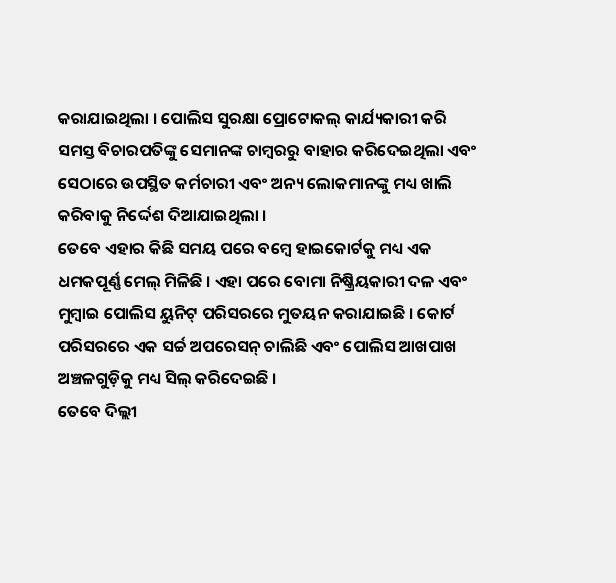କରାଯାଇଥିଲା । ପୋଲିସ ସୁରକ୍ଷା ପ୍ରୋଟୋକଲ୍ କାର୍ଯ୍ୟକାରୀ କରି ସମସ୍ତ ବିଚାରପତିଙ୍କୁ ସେମାନଙ୍କ ଚାମ୍ବରରୁ ବାହାର କରିଦେଇଥିଲା ଏବଂ ସେଠାରେ ଉପସ୍ଥିତ କର୍ମଚାରୀ ଏବଂ ଅନ୍ୟ ଲୋକମାନଙ୍କୁ ମଧ୍ୟ ଖାଲି କରିବାକୁ ନିର୍ଦ୍ଦେଶ ଦିଆଯାଇଥିଲା ।
ତେବେ ଏହାର କିଛି ସମୟ ପରେ ବମ୍ବେ ହାଇକୋର୍ଟକୁ ମଧ୍ୟ ଏକ ଧମକପୂର୍ଣ୍ଣ ମେଲ୍ ମିଳିଛି । ଏହା ପରେ ବୋମା ନିଷ୍କ୍ରିୟକାରୀ ଦଳ ଏବଂ ମୁମ୍ବାଇ ପୋଲିସ ୟୁନିଟ୍ ପରିସରରେ ମୁତୟନ କରାଯାଇଛି । କୋର୍ଟ ପରିସରରେ ଏକ ସର୍ଚ୍ଚ ଅପରେସନ୍ ଚାଲିଛି ଏବଂ ପୋଲିସ ଆଖପାଖ ଅଞ୍ଚଳଗୁଡ଼ିକୁ ମଧ୍ୟ ସିଲ୍ କରିଦେଇଛି ।
ତେବେ ଦିଲ୍ଲୀ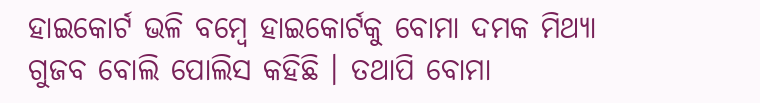ହାଇକୋର୍ଟ ଭଳି ବମ୍ବେ ହାଇକୋର୍ଟକୁ ବୋମା ଦମକ ମିଥ୍ୟା ଗୁଜବ ବୋଲି ପୋଲିସ କହିଛି । ତଥାପି ବୋମା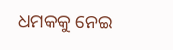ଧମକକୁ ନେଇ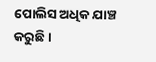ପୋଲିସ ଅଧିକ ଯାଞ୍ଚ କରୁଛି ।